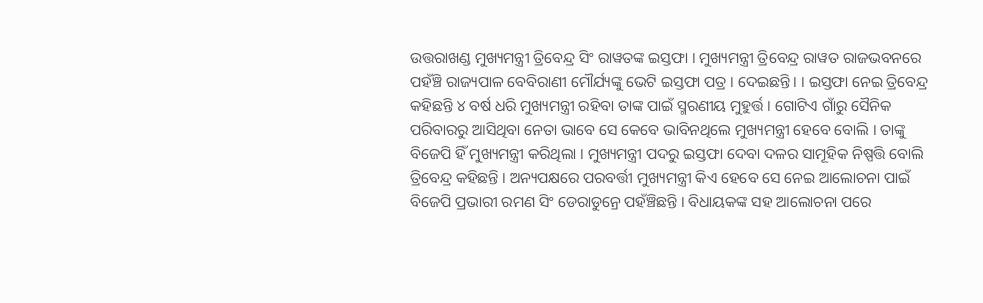ଉତ୍ତରାଖଣ୍ଡ ମୁଖ୍ୟମନ୍ତ୍ରୀ ତ୍ରିବେନ୍ଦ୍ର ସିଂ ରାୱତଙ୍କ ଇସ୍ତଫା । ମୁଖ୍ୟମନ୍ତ୍ରୀ ତ୍ରିବେନ୍ଦ୍ର ରାୱତ ରାଜଭବନରେ ପହଁଞ୍ଚି ରାଜ୍ୟପାଳ ବେବିରାଣୀ ମୌର୍ଯ୍ୟଙ୍କୁ ଭେଟି ଇସ୍ତଫା ପତ୍ର । ଦେଇଛନ୍ତି । । ଇସ୍ତଫା ନେଇ ତ୍ରିବେନ୍ଦ୍ର କହିଛନ୍ତି ୪ ବର୍ଷ ଧରି ମୁଖ୍ୟମନ୍ତ୍ରୀ ରହିବା ତାଙ୍କ ପାଇଁ ସ୍ମରଣୀୟ ମୁହୁର୍ତ୍ତ । ଗୋଟିଏ ଗାଁରୁ ସୈନିକ ପରିବାରରୁ ଆସିଥିବା ନେତା ଭାବେ ସେ କେବେ ଭାବିନଥିଲେ ମୁଖ୍ୟମନ୍ତ୍ରୀ ହେବେ ବୋଲି । ତାଙ୍କୁ ବିଜେପି ହିଁ ମୁଖ୍ୟମନ୍ତ୍ରୀ କରିଥିଲା । ମୁଖ୍ୟମନ୍ତ୍ରୀ ପଦରୁ ଇସ୍ତଫା ଦେବା ଦଳର ସାମୂହିକ ନିଷ୍ପତ୍ତି ବୋଲି ତ୍ରିବେନ୍ଦ୍ର କହିଛନ୍ତି । ଅନ୍ୟପକ୍ଷରେ ପରବର୍ତ୍ତୀ ମୁଖ୍ୟମନ୍ତ୍ରୀ କିଏ ହେବେ ସେ ନେଇ ଆଲୋଚନା ପାଇଁ ବିଜେପି ପ୍ରଭାରୀ ରମଣ ସିଂ ଡେରାଡୁନ୍ରେ ପହଁଞ୍ଚିଛନ୍ତି । ବିଧାୟକଙ୍କ ସହ ଆଲୋଚନା ପରେ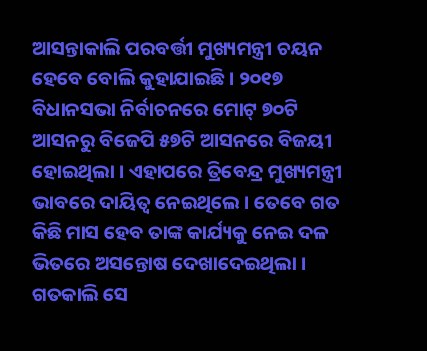ଆସନ୍ତାକାଲି ପରବର୍ତ୍ତୀ ମୁଖ୍ୟମନ୍ତ୍ରୀ ଚୟନ ହେବେ ବୋଲି କୁହାଯାଇଛି । ୨୦୧୭ ବିଧାନସଭା ନିର୍ବାଚନରେ ମୋଟ୍ ୭୦ଟି ଆସନରୁ ବିଜେପି ୫୭ଟି ଆସନରେ ବିଜୟୀ ହୋଇଥିଲା । ଏହାପରେ ତ୍ରିବେନ୍ଦ୍ର ମୁଖ୍ୟମନ୍ତ୍ରୀ ଭାବରେ ଦାୟିତ୍ୱ ନେଇଥିଲେ । ତେବେ ଗତ କିଛି ମାସ ହେବ ତାଙ୍କ କାର୍ଯ୍ୟକୁ ନେଇ ଦଳ ଭିତରେ ଅସନ୍ତୋଷ ଦେଖାଦେଇଥିଲା । ଗତକାଲି ସେ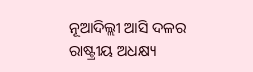ନୂଆଦିଲ୍ଲୀ ଆସି ଦଳର ରାଷ୍ଟ୍ରୀୟ ଅଧକ୍ଷ୍ୟ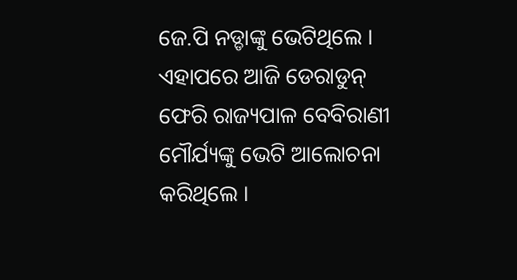ଜେ.ପି ନଡ୍ଡାଙ୍କୁ ଭେଟିଥିଲେ । ଏହାପରେ ଆଜି ଡେରାଡୁନ୍ ଫେରି ରାଜ୍ୟପାଳ ବେବିରାଣୀ ମୌର୍ଯ୍ୟଙ୍କୁ ଭେଟି ଆଲୋଚନା କରିଥିଲେ ।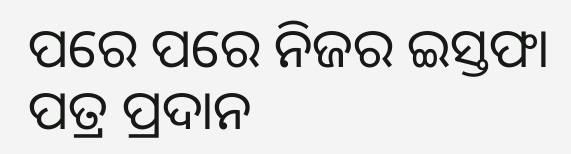ପରେ ପରେ ନିଜର ଇସ୍ତଫା ପତ୍ର ପ୍ରଦାନ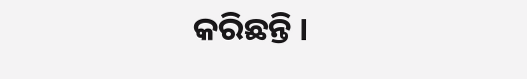କରିଛନ୍ତି ।